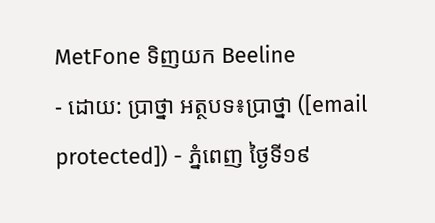MetFone ទិញយក Beeline
- ដោយ: ប្រាថ្នា អត្ថបទ៖ប្រាថ្នា ([email protected]) - ភ្នំពេញ ថ្ងៃទី១៩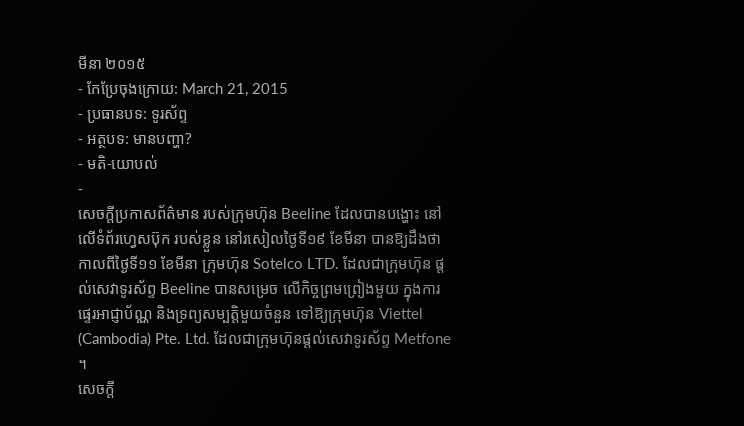មីនា ២០១៥
- កែប្រែចុងក្រោយ: March 21, 2015
- ប្រធានបទ: ទូរស័ព្ទ
- អត្ថបទ: មានបញ្ហា?
- មតិ-យោបល់
-
សេចក្ដីប្រកាសព័ត៌មាន របស់ក្រុមហ៊ុន Beeline ដែលបានបង្ហោះ នៅលើទំព័រហ្វេសប៊ុក របស់ខ្លួន នៅរសៀលថ្ងៃទី១៩ ខែមីនា បានឱ្យដឹងថា កាលពីថ្ងៃទី១១ ខែមីនា ក្រុមហ៊ុន Sotelco LTD. ដែលជាក្រុមហ៊ុន ផ្ដល់សេវាទូរស័ព្ទ Beeline បានសម្រេច លើកិច្ចព្រមព្រៀងមួយ ក្នុងការផ្ទេរអាជ្ញាប័ណ្ណ និងទ្រព្យសម្បត្តិមួយចំនួន ទៅឱ្យក្រុមហ៊ុន Viettel (Cambodia) Pte. Ltd. ដែលជាក្រុមហ៊ុនផ្ដល់សេវាទូរស័ព្ទ Metfone ។
សេចក្តី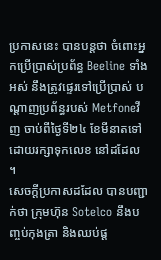ប្រកាសនេះ បានបន្តថា ចំពោះអ្នកប្រើប្រាស់ប្រព័ន្ធ Beeline ទាំងអស់ នឹងត្រូវផ្ទេរទៅប្រើប្រាស់ បណ្ដាញប្រព័ន្ធរបស់ Metfoneវីញ ចាប់ពីថ្ងៃទី២៤ ខែមីនាតទៅ ដោយរក្សាទុកលេខ នៅដដែល ។
សេចក្តីប្រកាសដដែល បានបញ្ជាក់ថា ក្រុមហ៊ុន Sotelco នឹងបញ្ចប់កុងត្រា និងឈប់ផ្ដ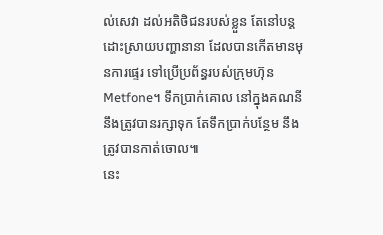ល់សេវា ដល់អតិថិជនរបស់ខ្លួន តែនៅបន្តដោះស្រាយបញ្ហានានា ដែលបានកើតមានមុនការផ្ទេរ ទៅប្រើប្រព័ន្ធរបស់ក្រុមហ៊ុន Metfone។ ទឹកប្រាក់គោល នៅក្នុងគណនី នឹងត្រូវបានរក្សាទុក តែទឹកប្រាក់បន្ថែម នឹងត្រូវបានកាត់ចោល៕
នេះ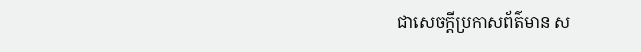ជាសេចក្ដីប្រកាសព័ត៌មាន ស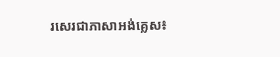រសេរជាភាសាអង់គ្លេស៖